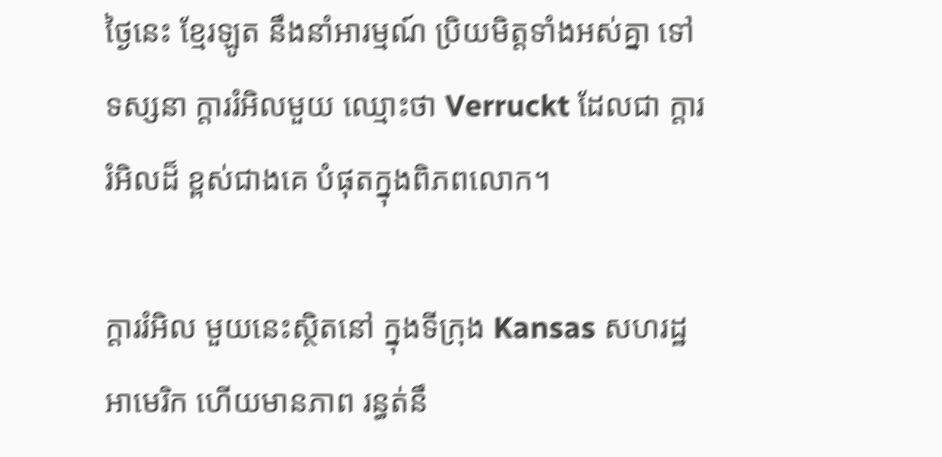ថ្ងៃនេះ ខ្មែរឡូត នឹងនាំអារម្មណ៍ ប្រិយមិត្តទាំងអស់គ្នា ទៅទស្សនា ក្តាររំអិលមួយ ឈ្មោះថា Verruckt ដែលជា ក្តាររំអិលដ៏ ខ្ពស់ជាងគេ បំផុតក្នុងពិភពលោក។

ក្តាររំអិល មួយនេះស្ថិតនៅ ក្នុងទីក្រុង Kansas សហរដ្ឋអាមេរិក ហើយមានភាព រន្ធត់នឹ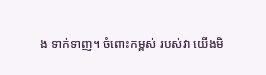ង ទាក់ទាញ។ ចំពោះកម្ពស់ របស់វា យើងមិ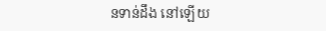នទាន់ដឹង នៅឡើយ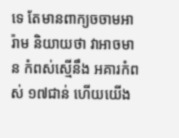ទេ តែមានពាក្យចចាមអារ៉ាម និយាយថា វាអាចមាន កំពស់ស្មើនឹង អគារកំពស់ ១៧ជាន់ ហើយយើង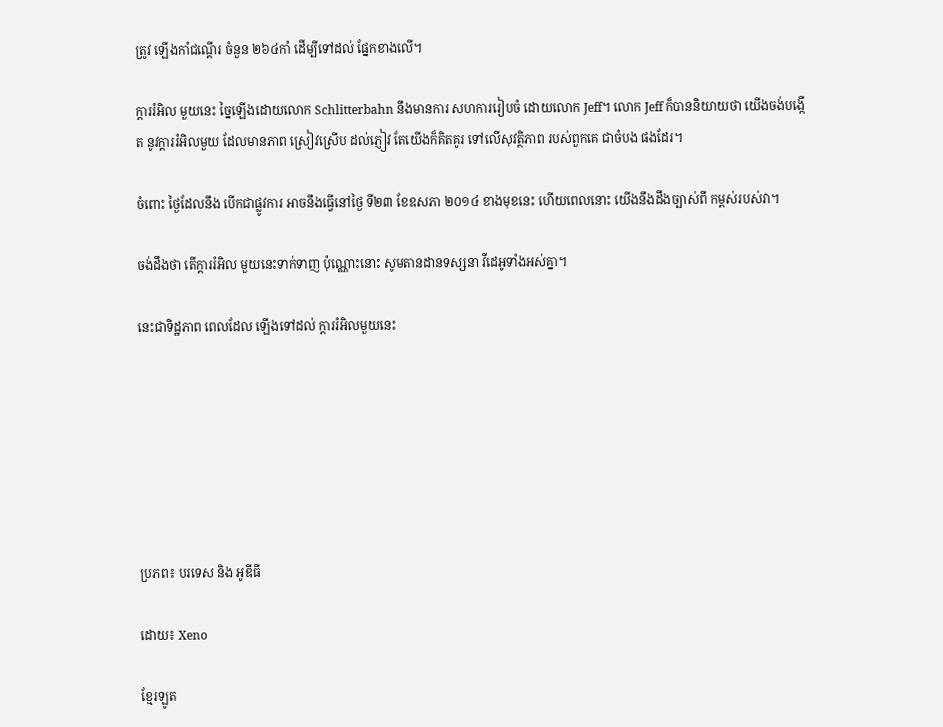ត្រូវ ឡើងកាំជណ្តើរ ចំនួន ២៦៤កាំ ដើម្បីទៅដល់ ផ្នែកខាងលើ។

ក្តាររំអិល មួយនេះ ច្នៃឡើងដោយលោក Schlitterbahn នឹងមានការ សហការរៀបចំ ដោយលោក Jeff។ លោក Jeff ក៏បាននិយាយថា យើងចង់បង្កើត នូវក្តាររំអិលមួយ ដែលមានភាព ស្រៀវស្រើប ដល់ភ្ញៀវ តែយើងក៏គិតគូរ ទៅលើសុវត្ថិភាព របស់ពួកគេ ជាចំបង ផងដែរ។

ចំពោះ ថ្ងៃដែលនឹង បើកជាផ្លូវការ អាចនឹងធ្វើនៅថ្ងៃ ទី២៣ ខែឧសភា ២០១៤ ខាងមុខនេះ ហើយពេលនោះ យើងនឹងដឹងច្បាស់ពី កម្ពស់របស់វា។

ចង់ដឹងថា តើក្តាររំអិល មួយនេះទាក់ទាញ ប៉ុណ្ណោះនោះ សូមតានដានទស្សនា វីដេអូទាំងអស់គ្នា។

នេះជាទិដ្ឋភាព ពេលដែល ឡើងទៅដល់ ក្តាររំអិលមួយនេះ







ប្រភព៖ បរទេស និង អូឌីធី

ដោយ៖ Xeno

ខ្មែរឡូត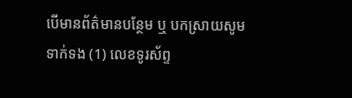បើមានព័ត៌មានបន្ថែម ឬ បកស្រាយសូមទាក់ទង (1) លេខទូរស័ព្ទ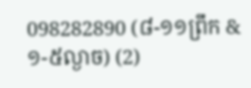098282890 (៨-១១ព្រឹក & ១-៥ល្ងាច) (2)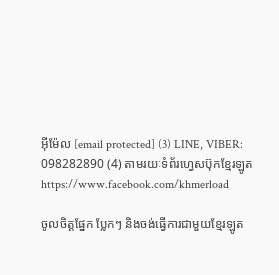អ៊ីម៉ែល [email protected] (3) LINE, VIBER: 098282890 (4) តាមរយៈទំព័រហ្វេសប៊ុកខ្មែរឡូត https://www.facebook.com/khmerload

ចូលចិត្តផ្នែក ប្លែកៗ និងចង់ធ្វើការជាមួយខ្មែរឡូត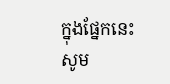ក្នុងផ្នែកនេះ សូម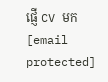ផ្ញើ CV មក [email protected]